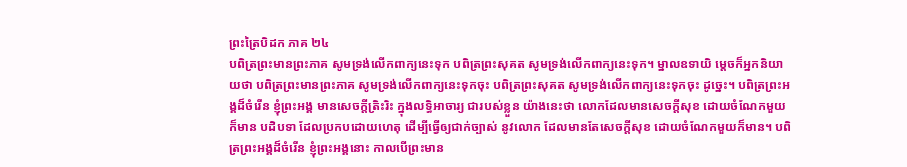ព្រះត្រៃបិដក ភាគ ២៤
បពិត្រព្រះមានព្រះភាគ សូមទ្រង់លើកពាក្យនេះទុក បពិត្រព្រះសុគត សូមទ្រង់លើកពាក្យនេះទុក។ ម្នាលឧទាយិ ម្តេចក៏អ្នកនិយាយថា បពិត្រព្រះមានព្រះភាគ សូមទ្រង់លើកពាក្យនេះទុកចុះ បពិត្រព្រះសុគត សូមទ្រង់លើកពាក្យនេះទុកចុះ ដូច្នេះ។ បពិត្រព្រះអង្គដ៏ចំរើន ខ្ញុំព្រះអង្គ មានសេចក្តីត្រិះរិះ ក្នុងលទ្ធិអាចារ្យ ជារបស់ខ្លួន យ៉ាងនេះថា លោកដែលមានសេចក្តីសុខ ដោយចំណែកមួយក៏មាន បដិបទា ដែលប្រកបដោយហេតុ ដើម្បីធ្វើឲ្យជាក់ច្បាស់ នូវលោក ដែលមានតែសេចក្តីសុខ ដោយចំណែកមួយក៏មាន។ បពិត្រព្រះអង្គដ៏ចំរើន ខ្ញុំព្រះអង្គនោះ កាលបើព្រះមាន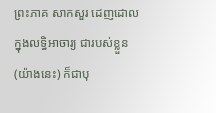ព្រះភាគ សាកសួរ ដេញដោល ក្នុងលទ្ធិអាចារ្យ ជារបស់ខ្លួន (យ៉ាងនេះ) ក៏ជាបុ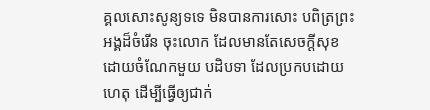គ្គលសោះសូន្យទទេ មិនបានការសោះ បពិត្រព្រះអង្គដ៏ចំរើន ចុះលោក ដែលមានតែសេចក្តីសុខ ដោយចំណែកមួយ បដិបទា ដែលប្រកបដោយហេតុ ដើម្បីធ្វើឲ្យជាក់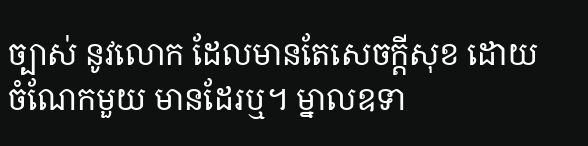ច្បាស់ នូវលោក ដែលមានតែសេចក្តីសុខ ដោយចំណែកមួយ មានដែរឬ។ ម្នាលឧទា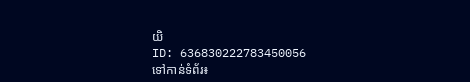យិ
ID: 636830222783450056
ទៅកាន់ទំព័រ៖